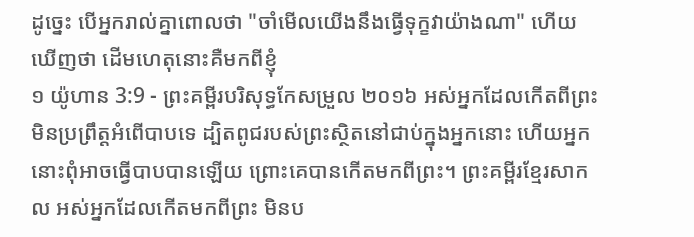ដូច្នេះ បើអ្នករាល់គ្នាពោលថា "ចាំមើលយើងនឹងធ្វើទុក្ខវាយ៉ាងណា" ហើយឃើញថា ដើមហេតុនោះគឺមកពីខ្ញុំ
១ យ៉ូហាន 3:9 - ព្រះគម្ពីរបរិសុទ្ធកែសម្រួល ២០១៦ អស់អ្នកដែលកើតពីព្រះ មិនប្រព្រឹត្តអំពើបាបទេ ដ្បិតពូជរបស់ព្រះស្ថិតនៅជាប់ក្នុងអ្នកនោះ ហើយអ្នកនោះពុំអាចធ្វើបាបបានឡើយ ព្រោះគេបានកើតមកពីព្រះ។ ព្រះគម្ពីរខ្មែរសាកល អស់អ្នកដែលកើតមកពីព្រះ មិនប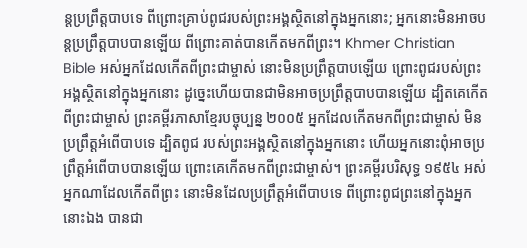ន្តប្រព្រឹត្តបាបទេ ពីព្រោះគ្រាប់ពូជរបស់ព្រះអង្គស្ថិតនៅក្នុងអ្នកនោះ; អ្នកនោះមិនអាចបន្តប្រព្រឹត្តបាបបានឡើយ ពីព្រោះគាត់បានកើតមកពីព្រះ។ Khmer Christian Bible អស់អ្នកដែលកើតពីព្រះជាម្ចាស់ នោះមិនប្រព្រឹត្ដបាបឡើយ ព្រោះពូជរបស់ព្រះអង្គស្ថិតនៅក្នុងអ្នកនោះ ដូច្នេះហើយបានជាមិនអាចប្រព្រឹត្ដបាបបានឡើយ ដ្បិតគេកើតពីព្រះជាម្ចាស់ ព្រះគម្ពីរភាសាខ្មែរបច្ចុប្បន្ន ២០០៥ អ្នកដែលកើតមកពីព្រះជាម្ចាស់ មិនប្រព្រឹត្តអំពើបាបទេ ដ្បិតពូជ របស់ព្រះអង្គស្ថិតនៅក្នុងអ្នកនោះ ហើយអ្នកនោះពុំអាចប្រព្រឹត្តអំពើបាបបានឡើយ ព្រោះគេកើតមកពីព្រះជាម្ចាស់។ ព្រះគម្ពីរបរិសុទ្ធ ១៩៥៤ អស់អ្នកណាដែលកើតពីព្រះ នោះមិនដែលប្រព្រឹត្តអំពើបាបទេ ពីព្រោះពូជព្រះនៅក្នុងអ្នកនោះឯង បានជា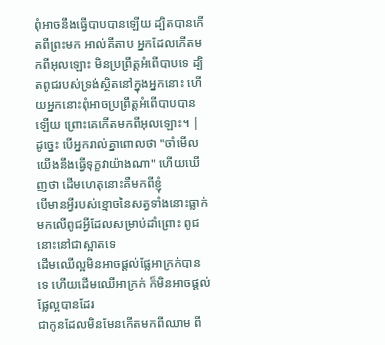ពុំអាចនឹងធ្វើបាបបានឡើយ ដ្បិតបានកើតពីព្រះមក អាល់គីតាប អ្នកដែលកើតមកពីអុលឡោះ មិនប្រព្រឹត្ដអំពើបាបទេ ដ្បិតពូជរបស់ទ្រង់ស្ថិតនៅក្នុងអ្នកនោះ ហើយអ្នកនោះពុំអាចប្រព្រឹត្ដអំពើបាបបានឡើយ ព្រោះគេកើតមកពីអុលឡោះ។ |
ដូច្នេះ បើអ្នករាល់គ្នាពោលថា "ចាំមើលយើងនឹងធ្វើទុក្ខវាយ៉ាងណា" ហើយឃើញថា ដើមហេតុនោះគឺមកពីខ្ញុំ
បើមានអ្វីរបស់ខ្មោចនៃសត្វទាំងនោះធ្លាក់មកលើពូជអ្វីដែលសម្រាប់ដាំព្រោះ ពូជនោះនៅជាស្អាតទេ
ដើមឈើល្អមិនអាចផ្តល់ផ្លែអាក្រក់បានទេ ហើយដើមឈើអាក្រក់ ក៏មិនអាចផ្តល់ផ្លែល្អបានដែរ
ជាកូនដែលមិនមែនកើតមកពីឈាម ពី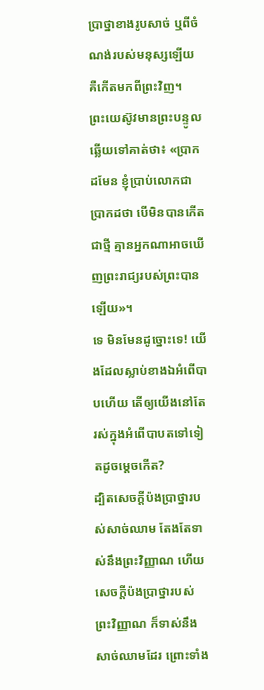ប្រាថ្នាខាងរូបសាច់ ឬពីចំណង់របស់មនុស្សឡើយ គឺកើតមកពីព្រះវិញ។
ព្រះយេស៊ូវមានព្រះបន្ទូលឆ្លើយទៅគាត់ថា៖ «ប្រាកដមែន ខ្ញុំប្រាប់លោកជាប្រាកដថា បើមិនបានកើតជាថ្មី គ្មានអ្នកណាអាចឃើញព្រះរាជ្យរបស់ព្រះបានឡើយ»។
ទេ មិនមែនដូច្នោះទេ! យើងដែលស្លាប់ខាងឯអំពើបាបហើយ តើឲ្យយើងនៅតែរស់ក្នុងអំពើបាបតទៅទៀតដូចម្ដេចកើត?
ដ្បិតសេចក្ដីប៉ងប្រាថ្នារបស់សាច់ឈាម តែងតែទាស់នឹងព្រះវិញ្ញាណ ហើយសេចក្ដីប៉ងប្រាថ្នារបស់ព្រះវិញ្ញាណ ក៏ទាស់នឹងសាច់ឈាមដែរ ព្រោះទាំង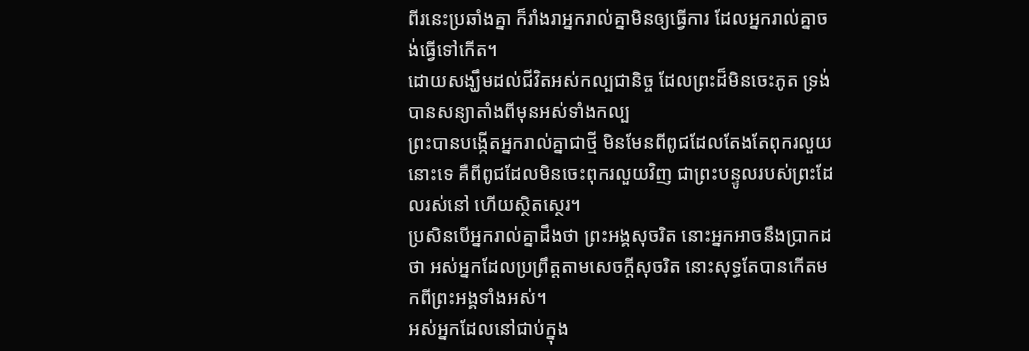ពីរនេះប្រឆាំងគ្នា ក៏រាំងរាអ្នករាល់គ្នាមិនឲ្យធ្វើការ ដែលអ្នករាល់គ្នាចង់ធ្វើទៅកើត។
ដោយសង្ឃឹមដល់ជីវិតអស់កល្បជានិច្ច ដែលព្រះដ៏មិនចេះភូត ទ្រង់បានសន្យាតាំងពីមុនអស់ទាំងកល្ប
ព្រះបានបង្កើតអ្នករាល់គ្នាជាថ្មី មិនមែនពីពូជដែលតែងតែពុករលួយនោះទេ គឺពីពូជដែលមិនចេះពុករលួយវិញ ជាព្រះបន្ទូលរបស់ព្រះដែលរស់នៅ ហើយស្ថិតស្ថេរ។
ប្រសិនបើអ្នករាល់គ្នាដឹងថា ព្រះអង្គសុចរិត នោះអ្នកអាចនឹងប្រាកដថា អស់អ្នកដែលប្រព្រឹត្តតាមសេចក្ដីសុចរិត នោះសុទ្ធតែបានកើតមកពីព្រះអង្គទាំងអស់។
អស់អ្នកដែលនៅជាប់ក្នុង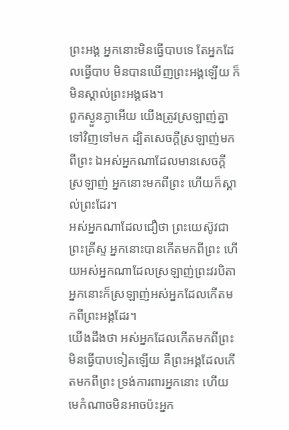ព្រះអង្គ អ្នកនោះមិនធ្វើបាបទេ តែអ្នកដែលធ្វើបាប មិនបានឃើញព្រះអង្គឡើយ ក៏មិនស្គាល់ព្រះអង្គផង។
ពួកស្ងួនភ្ងាអើយ យើងត្រូវស្រឡាញ់គ្នាទៅវិញទៅមក ដ្បិតសេចក្ដីស្រឡាញ់មកពីព្រះ ឯអស់អ្នកណាដែលមានសេចក្ដីស្រឡាញ់ អ្នកនោះមកពីព្រះ ហើយក៏ស្គាល់ព្រះដែរ។
អស់អ្នកណាដែលជឿថា ព្រះយេស៊ូវជាព្រះគ្រីស្ទ អ្នកនោះបានកើតមកពីព្រះ ហើយអស់អ្នកណាដែលស្រឡាញ់ព្រះវរបិតា អ្នកនោះក៏ស្រឡាញ់អស់អ្នកដែលកើតមកពីព្រះអង្គដែរ។
យើងដឹងថា អស់អ្នកដែលកើតមកពីព្រះ មិនធ្វើបាបទៀតឡើយ គឺព្រះអង្គដែលកើតមកពីព្រះ ទ្រង់ការពារអ្នកនោះ ហើយមេកំណាចមិនអាចប៉ះអ្នក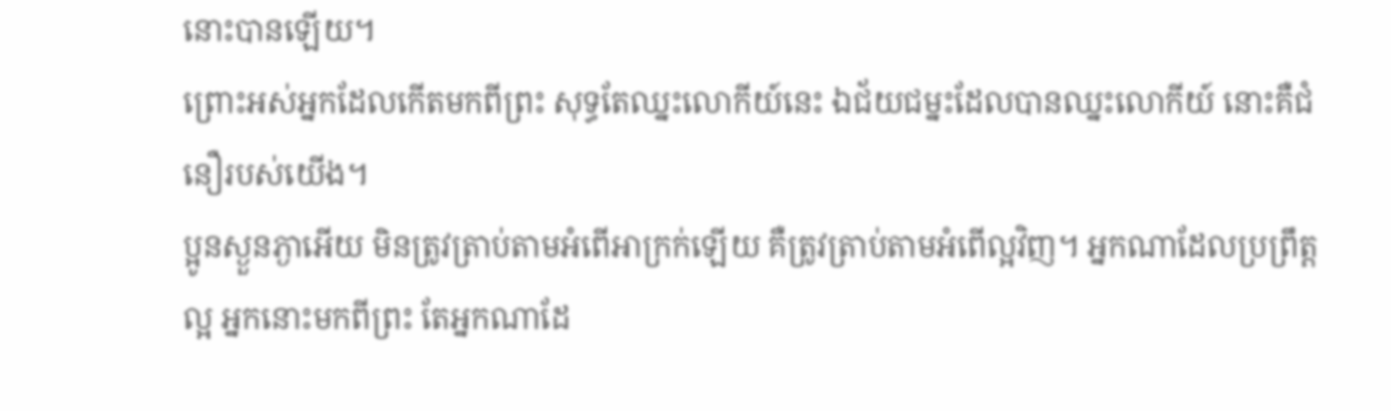នោះបានឡើយ។
ព្រោះអស់អ្នកដែលកើតមកពីព្រះ សុទ្ធតែឈ្នះលោកីយ៍នេះ ឯជ័យជម្នះដែលបានឈ្នះលោកីយ៍ នោះគឺជំនឿរបស់យើង។
ប្អូនស្ងួនភ្ងាអើយ មិនត្រូវត្រាប់តាមអំពើអាក្រក់ឡើយ គឺត្រូវត្រាប់តាមអំពើល្អវិញ។ អ្នកណាដែលប្រព្រឹត្តល្អ អ្នកនោះមកពីព្រះ តែអ្នកណាដែ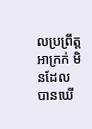លប្រព្រឹត្តអាក្រក់ មិនដែលបានឃើ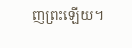ញព្រះឡើយ។